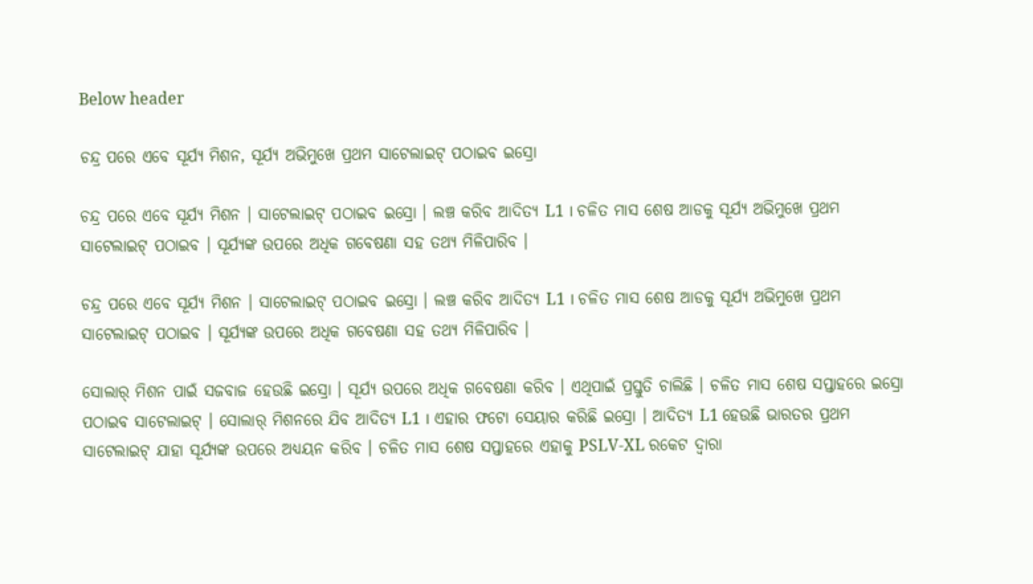Below header

ଚନ୍ଦ୍ର ପରେ ଏବେ ସୂର୍ଯ୍ୟ ମିଶନ, ସୂର୍ଯ୍ୟ ଅଭିମୁଖେ ପ୍ରଥମ ସାଟେଲାଇଟ୍ ପଠାଇବ ଇସ୍ରୋ

ଚନ୍ଦ୍ର ପରେ ଏବେ ସୂର୍ଯ୍ୟ ମିଶନ । ସାଟେଲାଇଟ୍ ପଠାଇବ ଇସ୍ରୋ । ଲଞ୍ଚ କରିବ ଆଦିତ୍ୟ L1 । ଚଳିତ ମାସ ଶେଷ ଆଡକୁ ସୂର୍ଯ୍ୟ ଅଭିମୁଖେ ପ୍ରଥମ ସାଟେଲାଇଟ୍ ପଠାଇବ । ସୂର୍ଯ୍ୟଙ୍କ ଉପରେ ଅଧିକ ଗବେଷଣା ସହ ତଥ୍ୟ ମିଳିପାରିବ ।

ଚନ୍ଦ୍ର ପରେ ଏବେ ସୂର୍ଯ୍ୟ ମିଶନ । ସାଟେଲାଇଟ୍ ପଠାଇବ ଇସ୍ରୋ । ଲଞ୍ଚ କରିବ ଆଦିତ୍ୟ L1 । ଚଳିତ ମାସ ଶେଷ ଆଡକୁ ସୂର୍ଯ୍ୟ ଅଭିମୁଖେ ପ୍ରଥମ ସାଟେଲାଇଟ୍ ପଠାଇବ । ସୂର୍ଯ୍ୟଙ୍କ ଉପରେ ଅଧିକ ଗବେଷଣା ସହ ତଥ୍ୟ ମିଳିପାରିବ ।

ସୋଲାର୍ ମିଶନ ପାଇଁ ସଜବାଜ ହେଉଛି ଇସ୍ରୋ । ସୂର୍ଯ୍ୟ ଉପରେ ଅଧିକ ଗବେଷଣା କରିବ । ଏଥିପାଇଁ ପ୍ରସ୍ତୁତି ଚାଲିଛି । ଚଳିତ ମାସ ଶେଷ ସପ୍ତାହରେ ଇସ୍ରୋ ପଠାଇବ ସାଟେଲାଇଟ୍ । ସୋଲାର୍ ମିଶନରେ ଯିବ ଆଦିତ୍ୟ L1 । ଏହାର ଫଟୋ ସେୟାର କରିଛି ଇସ୍ରୋ । ଆଦିତ୍ୟ L1 ହେଉଛି ଭାରତର ପ୍ରଥମ ସାଟେଲାଇଟ୍ ଯାହା ସୂର୍ଯ୍ୟଙ୍କ ଉପରେ ଅଧ୍ୟୟନ କରିବ । ଚଳିତ ମାସ ଶେଷ ସପ୍ତାହରେ ଏହାକୁ PSLV-XL ରକେଟ ଦ୍ବାରା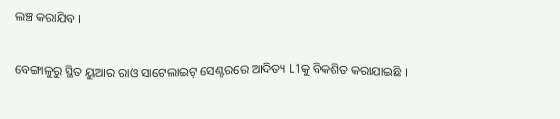ଲଞ୍ଚ କରାଯିବ ।

ବେଙ୍ଗାଳୁରୁ ସ୍ଥିତ ୟୁଆର ରାଓ ସାଟେଲାଇଟ୍ ସେଣ୍ଟରରେ ଆଦିତ୍ୟ L1କୁ ବିକଶିତ କରାଯାଇଛି ।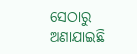ସେଠାରୁ ଅଣାଯାଇଛି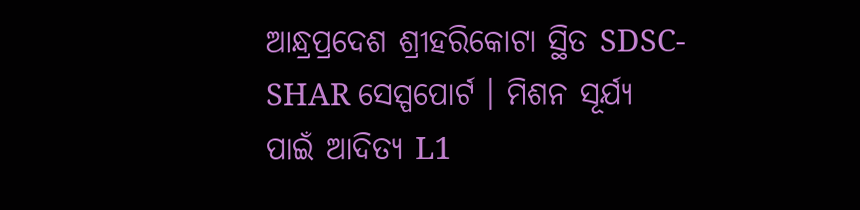ଆନ୍ଧ୍ରପ୍ରଦେଶ ଶ୍ରୀହରିକୋଟା ସ୍ଥିତ SDSC-SHAR ସେସ୍ପପୋର୍ଟ । ମିଶନ ସୂର୍ଯ୍ୟ ପାଇଁ ଆଦିତ୍ୟ L1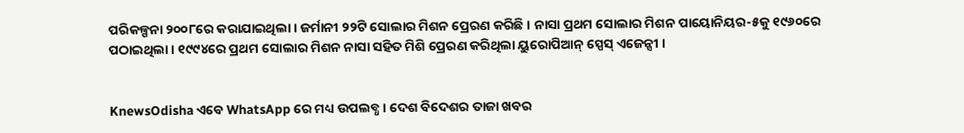ପରିକଳ୍ପନା ୨୦୦୮ରେ କରାଯାଇଥିଲା । ଜର୍ମାନୀ ୨୨ଟି ସୋଲାର ମିଶନ ପ୍ରେରଣ କରିଛି । ନାସା ପ୍ରଥମ ସୋଲାର ମିଶନ ପାୟୋନିୟର-୫କୁ ୧୯୬୦ରେ ପଠାଇଥିଲା । ୧୯୯୪ରେ ପ୍ରଥମ ସୋଲାର ମିଶନ ନାସା ସହିତ ମିଶି ପ୍ରେରଣ କରିଥିଲା ୟୁରୋପିଆନ୍ ସ୍ପେସ୍ ଏଜେନ୍ସୀ ।


KnewsOdisha ଏବେ WhatsApp ରେ ମଧ୍ୟ ଉପଲବ୍ଧ । ଦେଶ ବିଦେଶର ତାଜା ଖବର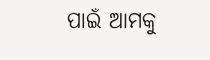ପାଇଁ ଆମକୁ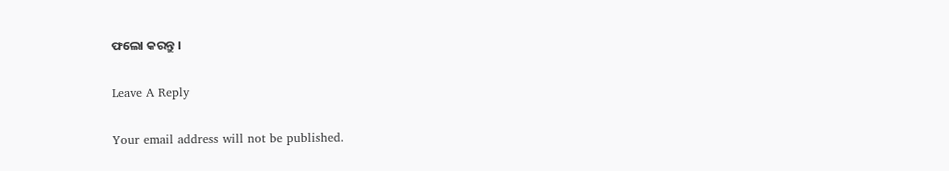ଫଲୋ କରନ୍ତୁ ।

Leave A Reply

Your email address will not be published.